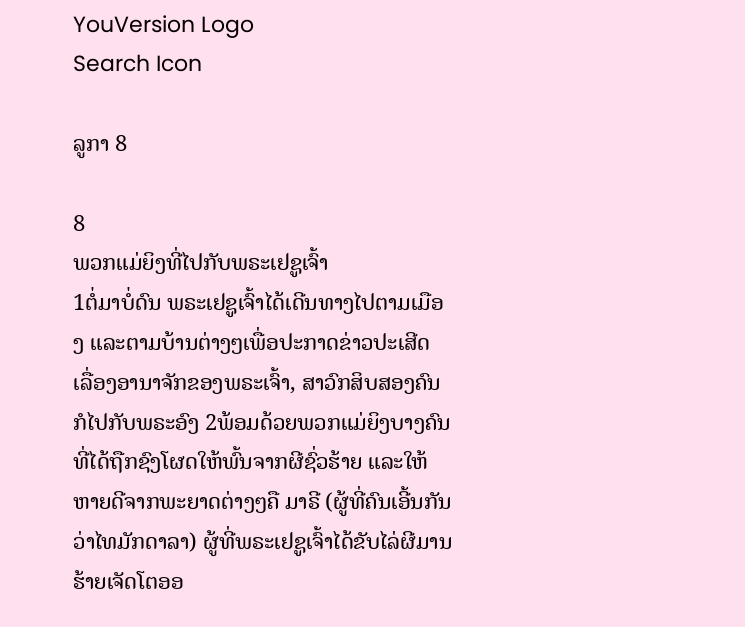YouVersion Logo
Search Icon

ລູກາ 8

8
ພວກແມ່ຍິງທີ່ໄປກັບພຣະເຢຊູເຈົ້າ
1ຕໍ່ມາບໍ່ດົນ ພຣະເຢຊູເຈົ້າໄດ້ເດີນທາງໄປຕາມເມືອງ ແລະຕາມບ້ານຕ່າງໆເພື່ອປະກາດຂ່າວປະເສີດ ເລື່ອງອານາຈັກຂອງພຣະເຈົ້າ, ສາວົກສິບສອງຄົນກໍໄປກັບພຣະອົງ 2ພ້ອມດ້ວຍພວກແມ່ຍິງບາງຄົນທີ່ໄດ້ຖືກຊົງໂຜດໃຫ້ພົ້ນຈາກຜີຊົ່ວຮ້າຍ ແລະໃຫ້ຫາຍດີຈາກພະຍາດຕ່າງໆຄື ມາຣີ (ຜູ້ທີ່ຄົນເອີ້ນກັນວ່າໄທມັກດາລາ) ຜູ້ທີ່ພຣະເຢຊູເຈົ້າໄດ້ຂັບໄລ່ຜີມານຮ້າຍເຈັດໂຕອອ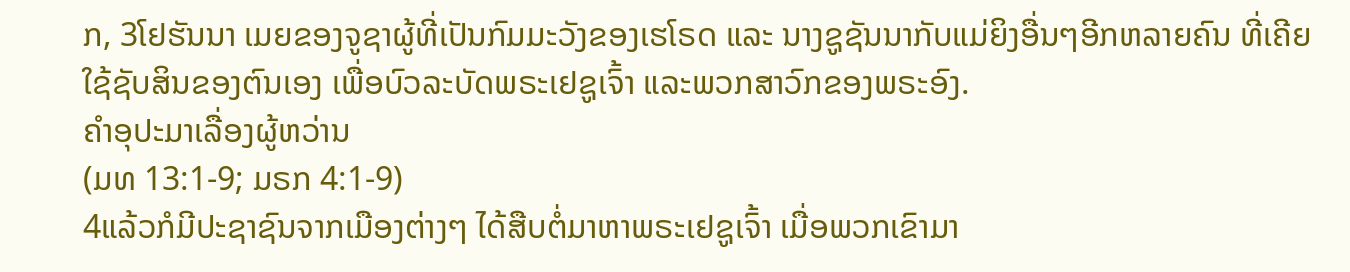ກ, 3ໂຢຮັນນາ ເມຍຂອງຈູຊາຜູ້ທີ່ເປັນກົມມະວັງຂອງເຮໂຣດ ແລະ ນາງຊູຊັນນາກັບແມ່ຍິງອື່ນໆອີກຫລາຍຄົນ ທີ່ເຄີຍໃຊ້ຊັບສິນຂອງຕົນເອງ ເພື່ອບົວລະບັດພຣະເຢຊູເຈົ້າ ແລະພວກສາວົກຂອງພຣະອົງ.
ຄຳອຸປະມາເລື່ອງຜູ້ຫວ່ານ
(ມທ 13:1-9; ມຣກ 4:1-9)
4ແລ້ວກໍມີປະຊາຊົນຈາກເມືອງຕ່າງໆ ໄດ້ສືບຕໍ່ມາຫາພຣະເຢຊູເຈົ້າ ເມື່ອພວກເຂົາມາ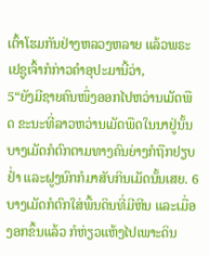ເຕົ້າໂຮມກັນຢ່າງຫລວງຫລາຍ ແລ້ວພຣະເຢຊູເຈົ້າກໍກ່າວຄຳອຸປະມານີ້ວ່າ,
5“ຍັງມີຊາຍຄົນໜຶ່ງອອກໄປຫວ່ານເມັດພືດ ຂະນະທີ່ລາວຫວ່ານເມັດພືດໃນນາຢູ່ນັ້ນ ບາງເມັດກໍຕົກຕາມທາງຄົນຍ່າງກໍຖືກຢຽບຢໍ່າ ແລະຝູງນົກກໍມາສັບກິນເມັດນັ້ນເສຍ. 6ບາງເມັດກໍຕົກໃສ່ພື້ນດິນທີ່ມີຫີນ ແລະເມື່ອງອກຂຶ້ນແລ້ວ ກໍຫ່ຽວແຫ້ງໄປເພາະດິນ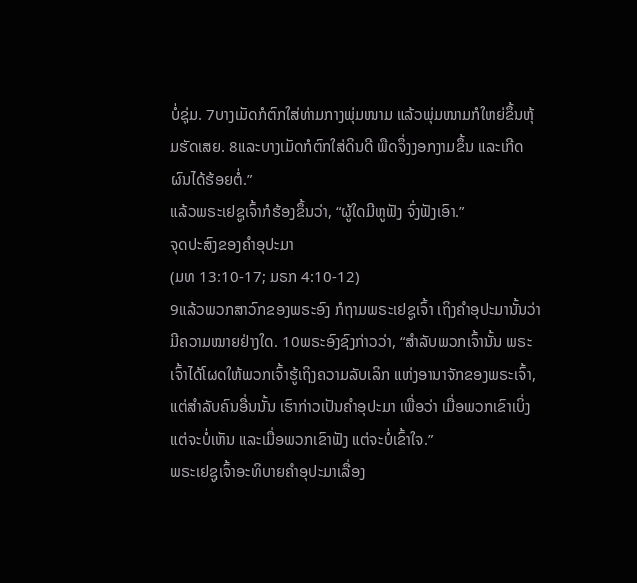ບໍ່ຊຸ່ມ. 7ບາງເມັດກໍຕົກໃສ່ທ່າມກາງພຸ່ມໜາມ ແລ້ວພຸ່ມໜາມກໍໃຫຍ່ຂຶ້ນຫຸ້ມຮັດເສຍ. 8ແລະບາງເມັດກໍຕົກໃສ່ດິນດີ ພືດຈຶ່ງງອກງາມຂຶ້ນ ແລະເກີດຜົນໄດ້ຮ້ອຍຕໍ່.”
ແລ້ວພຣະເຢຊູເຈົ້າກໍຮ້ອງຂຶ້ນວ່າ, “ຜູ້ໃດມີຫູຟັງ ຈົ່ງຟັງເອົາ.”
ຈຸດປະສົງຂອງຄຳອຸປະມາ
(ມທ 13:10-17; ມຣກ 4:10-12)
9ແລ້ວພວກສາວົກຂອງພຣະອົງ ກໍຖາມພຣະເຢຊູເຈົ້າ ເຖິງຄຳອຸປະມານັ້ນວ່າ ມີຄວາມໝາຍຢ່າງໃດ. 10ພຣະອົງຊົງກ່າວວ່າ, “ສຳລັບພວກເຈົ້ານັ້ນ ພຣະເຈົ້າໄດ້ໂຜດໃຫ້ພວກເຈົ້າຮູ້ເຖິງຄວາມລັບເລິກ ແຫ່ງອານາຈັກຂອງພຣະເຈົ້າ, ແຕ່ສຳລັບຄົນອື່ນນັ້ນ ເຮົາກ່າວເປັນຄຳອຸປະມາ ເພື່ອວ່າ ເມື່ອພວກເຂົາເບິ່ງ ແຕ່ຈະບໍ່ເຫັນ ແລະເມື່ອພວກເຂົາຟັງ ແຕ່ຈະບໍ່ເຂົ້າໃຈ.”
ພຣະເຢຊູເຈົ້າອະທິບາຍຄຳອຸປະມາເລື່ອງ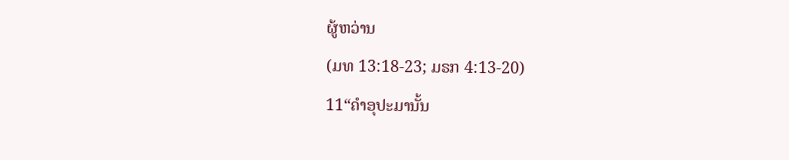ຜູ້ຫວ່ານ
(ມທ 13:18-23; ມຣກ 4:13-20)
11“ຄຳອຸປະມານັ້ນ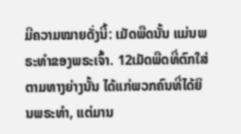ມີຄວາມໝາຍດັ່ງນີ້: ເມັດພືດນັ້ນ ແມ່ນພຣະທຳຂອງພຣະເຈົ້າ. 12ເມັດພືດທີ່ຕົກໃສ່ຕາມທາງຍ່າງນັ້ນ ໄດ້ແກ່ພວກຄົນທີ່ໄດ້ຍິນພຣະທຳ, ແຕ່ມານ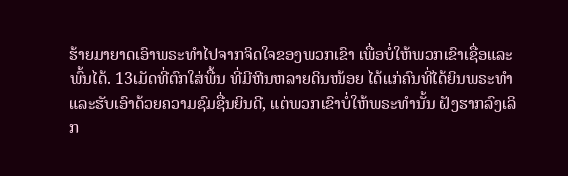ຮ້າຍມາຍາດເອົາພຣະທຳໄປຈາກຈິດໃຈຂອງພວກເຂົາ ເພື່ອບໍ່ໃຫ້ພວກເຂົາເຊື່ອແລະພົ້ນໄດ້. 13ເມັດທີ່ຕົກໃສ່ພື້ນ ທີ່ມີຫີນຫລາຍດິນໜ້ອຍ ໄດ້ແກ່ຄົນທີ່ໄດ້ຍິນພຣະທຳ ແລະຮັບເອົາດ້ວຍຄວາມຊົມຊື່ນຍິນດີ, ແຕ່ພວກເຂົາບໍ່ໃຫ້ພຣະທຳນັ້ນ ຝັງຮາກລົງເລິກ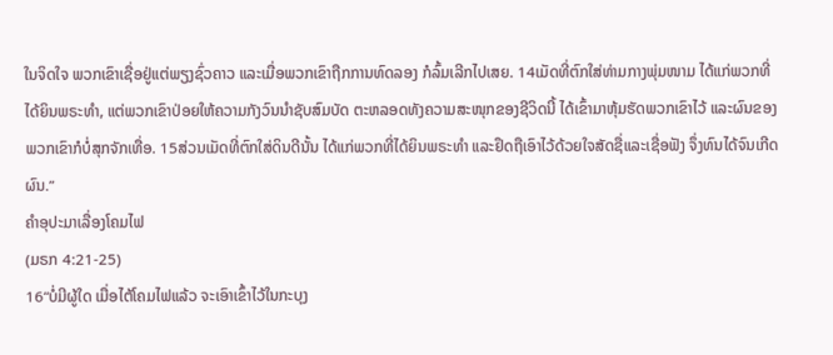ໃນຈິດໃຈ ພວກເຂົາເຊື່ອຢູ່ແຕ່ພຽງຊົ່ວຄາວ ແລະເມື່ອພວກເຂົາຖືກການທົດລອງ ກໍລົ້ມເລີກໄປເສຍ. 14ເມັດທີ່ຕົກໃສ່ທ່າມກາງພຸ່ມໜາມ ໄດ້ແກ່ພວກທີ່ໄດ້ຍິນພຣະທຳ, ແຕ່ພວກເຂົາປ່ອຍໃຫ້ຄວາມກັງວົນນຳຊັບສົມບັດ ຕະຫລອດທັງຄວາມສະໜຸກຂອງຊີວິດນີ້ ໄດ້ເຂົ້າມາຫຸ້ມຮັດພວກເຂົາໄວ້ ແລະຜົນຂອງພວກເຂົາກໍບໍ່ສຸກຈັກເທື່ອ. 15ສ່ວນເມັດທີ່ຕົກໃສ່ດິນດີນັ້ນ ໄດ້ແກ່ພວກທີ່ໄດ້ຍິນພຣະທຳ ແລະຢຶດຖືເອົາໄວ້ດ້ວຍໃຈສັດຊື່ແລະເຊື່ອຟັງ ຈຶ່ງທົນໄດ້ຈົນເກີດຜົນ.”
ຄຳອຸປະມາເລື່ອງໂຄມໄຟ
(ມຣກ 4:21-25)
16“ບໍ່ມີຜູ້ໃດ ເມື່ອໄຕ້ໂຄມໄຟແລ້ວ ຈະເອົາເຂົ້າໄວ້ໃນກະບຸງ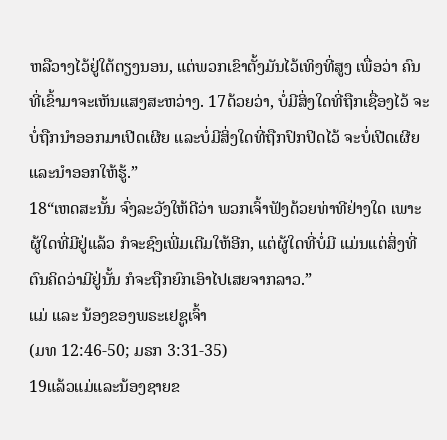ຫລືວາງໄວ້ຢູ່ໃຕ້ຕຽງນອນ, ແຕ່ພວກເຂົາຕັ້ງມັນໄວ້ເທິງທີ່ສູງ ເພື່ອວ່າ ຄົນທີ່ເຂົ້າມາຈະເຫັນແສງສະຫວ່າງ. 17ດ້ວຍວ່າ, ບໍ່ມີສິ່ງໃດທີ່ຖືກເຊື່ອງໄວ້ ຈະບໍ່ຖືກນຳອອກມາເປີດເຜີຍ ແລະບໍ່ມີສິ່ງໃດທີ່ຖືກປົກປິດໄວ້ ຈະບໍ່ເປີດເຜີຍ ແລະນຳອອກໃຫ້ຮູ້.”
18“ເຫດສະນັ້ນ ຈົ່ງລະວັງໃຫ້ດີວ່າ ພວກເຈົ້າຟັງດ້ວຍທ່າທີຢ່າງໃດ ເພາະຜູ້ໃດທີ່ມີຢູ່ແລ້ວ ກໍຈະຊົງເພີ່ມເຕີມໃຫ້ອີກ, ແຕ່ຜູ້ໃດທີ່ບໍ່ມີ ແມ່ນແຕ່ສິ່ງທີ່ຕົນຄິດວ່າມີຢູ່ນັ້ນ ກໍຈະຖືກຍົກເອົາໄປເສຍຈາກລາວ.”
ແມ່ ແລະ ນ້ອງຂອງພຣະເຢຊູເຈົ້າ
(ມທ 12:46-50; ມຣກ 3:31-35)
19ແລ້ວແມ່ແລະນ້ອງຊາຍຂ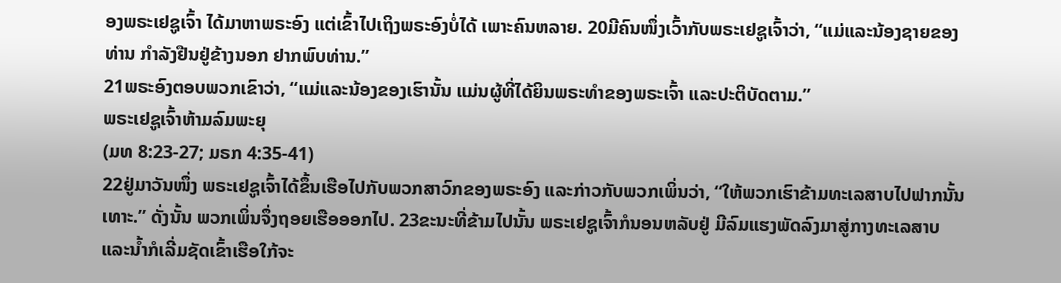ອງພຣະເຢຊູເຈົ້າ ໄດ້ມາຫາພຣະອົງ ແຕ່ເຂົ້າໄປເຖິງພຣະອົງບໍ່ໄດ້ ເພາະຄົນຫລາຍ. 20ມີຄົນໜຶ່ງເວົ້າກັບພຣະເຢຊູເຈົ້າວ່າ, “ແມ່ແລະນ້ອງຊາຍຂອງທ່ານ ກຳລັງຢືນຢູ່ຂ້າງນອກ ຢາກພົບທ່ານ.”
21ພຣະອົງຕອບພວກເຂົາວ່າ, “ແມ່ແລະນ້ອງຂອງເຮົານັ້ນ ແມ່ນຜູ້ທີ່ໄດ້ຍິນພຣະທຳຂອງພຣະເຈົ້າ ແລະປະຕິບັດຕາມ.”
ພຣະເຢຊູເຈົ້າຫ້າມລົມພະຍຸ
(ມທ 8:23-27; ມຣກ 4:35-41)
22ຢູ່ມາວັນໜຶ່ງ ພຣະເຢຊູເຈົ້າໄດ້ຂຶ້ນເຮືອໄປກັບພວກສາວົກຂອງພຣະອົງ ແລະກ່າວກັບພວກເພິ່ນວ່າ, “ໃຫ້ພວກເຮົາຂ້າມທະເລສາບໄປຟາກນັ້ນເທາະ.” ດັ່ງນັ້ນ ພວກເພິ່ນຈຶ່ງຖອຍເຮືອອອກໄປ. 23ຂະນະທີ່ຂ້າມໄປນັ້ນ ພຣະເຢຊູເຈົ້າກໍນອນຫລັບຢູ່ ມີລົມແຮງພັດລົງມາສູ່ກາງທະເລສາບ ແລະນໍ້າກໍເລີ່ມຊັດເຂົ້າເຮືອໃກ້ຈະ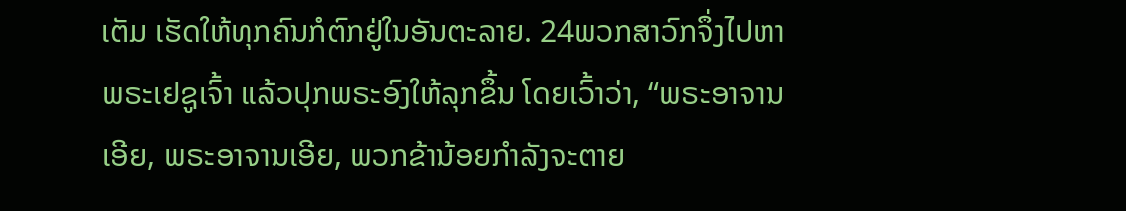ເຕັມ ເຮັດໃຫ້ທຸກຄົນກໍຕົກຢູ່ໃນອັນຕະລາຍ. 24ພວກສາວົກຈຶ່ງໄປຫາພຣະເຢຊູເຈົ້າ ແລ້ວປຸກພຣະອົງໃຫ້ລຸກຂຶ້ນ ໂດຍເວົ້າວ່າ, “ພຣະອາຈານເອີຍ, ພຣະອາຈານເອີຍ, ພວກຂ້ານ້ອຍກຳລັງຈະຕາຍ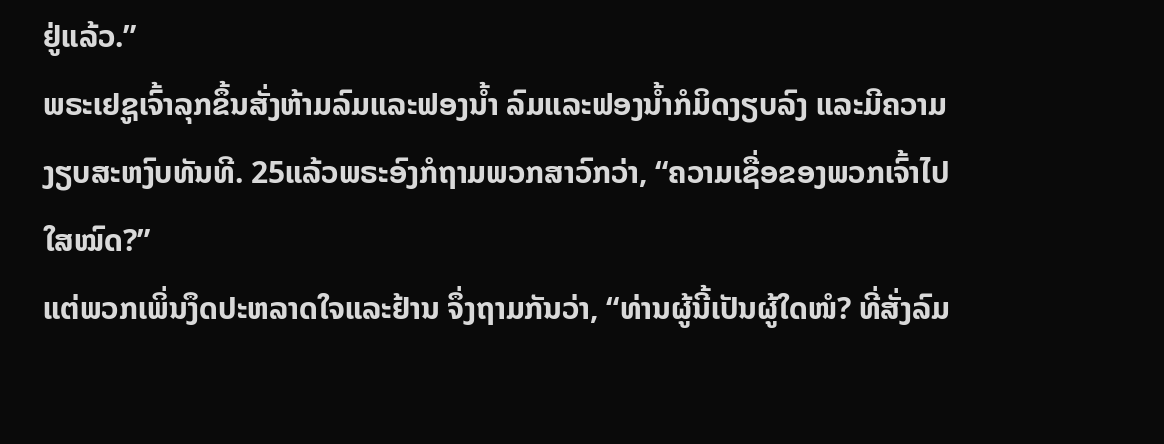ຢູ່ແລ້ວ.”
ພຣະເຢຊູເຈົ້າລຸກຂຶ້ນສັ່ງຫ້າມລົມແລະຟອງນໍ້າ ລົມແລະຟອງນໍ້າກໍມິດງຽບລົງ ແລະມີຄວາມງຽບສະຫງົບທັນທີ. 25ແລ້ວພຣະອົງກໍຖາມພວກສາວົກວ່າ, “ຄວາມເຊື່ອຂອງພວກເຈົ້າໄປໃສໝົດ?”
ແຕ່ພວກເພິ່ນງຶດປະຫລາດໃຈແລະຢ້ານ ຈຶ່ງຖາມກັນວ່າ, “ທ່ານຜູ້ນີ້ເປັນຜູ້ໃດໜໍ? ທີ່ສັ່ງລົມ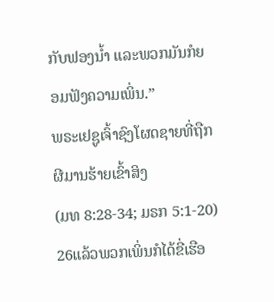ກັບຟອງນໍ້າ ແລະພວກມັນກໍຍອມຟັງຄວາມເພິ່ນ.”
ພຣະເຢຊູເຈົ້າຊົງໂຜດຊາຍທີ່ຖືກຜີມານຮ້າຍເຂົ້າສິງ
(ມທ 8:28-34; ມຣກ 5:1-20)
26ແລ້ວພວກເພິ່ນກໍໄດ້ຂີ່ເຮືອ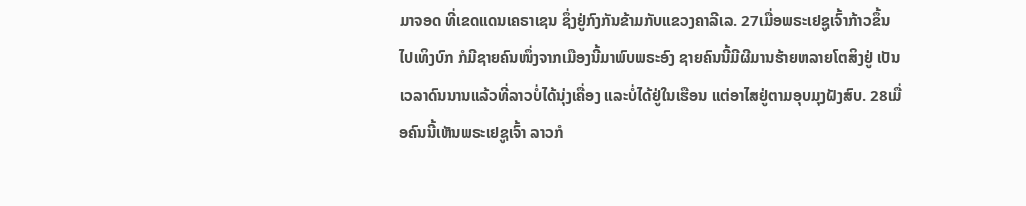ມາຈອດ ທີ່ເຂດແດນເຄຣາເຊນ ຊຶ່ງຢູ່ກົງກັນຂ້າມກັບແຂວງຄາລີເລ. 27ເມື່ອພຣະເຢຊູເຈົ້າກ້າວຂຶ້ນໄປເທິງບົກ ກໍມີຊາຍຄົນໜຶ່ງຈາກເມືອງນີ້ມາພົບພຣະອົງ ຊາຍຄົນນີ້ມີຜີມານຮ້າຍຫລາຍໂຕສິງຢູ່ ເປັນເວລາດົນນານແລ້ວທີ່ລາວບໍ່ໄດ້ນຸ່ງເຄື່ອງ ແລະບໍ່ໄດ້ຢູ່ໃນເຮືອນ ແຕ່ອາໄສຢູ່ຕາມອຸບມຸງຝັງສົບ. 28ເມື່ອຄົນນີ້ເຫັນພຣະເຢຊູເຈົ້າ ລາວກໍ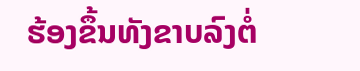ຮ້ອງຂຶ້ນທັງຂາບລົງຕໍ່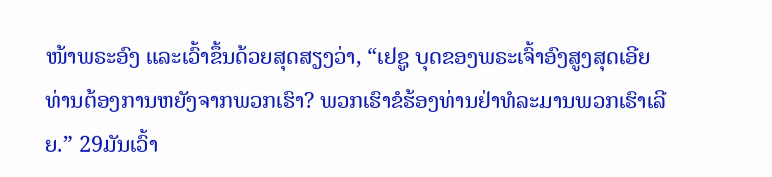ໜ້າພຣະອົງ ແລະເວົ້າຂຶ້ນດ້ວຍສຸດສຽງວ່າ, “ເຢຊູ ບຸດຂອງພຣະເຈົ້າອົງສູງສຸດເອີຍ ທ່ານຕ້ອງການຫຍັງຈາກພວກເຮົາ? ພວກເຮົາຂໍຮ້ອງທ່ານຢ່າທໍລະມານພວກເຮົາເລີຍ.” 29ມັນເວົ້າ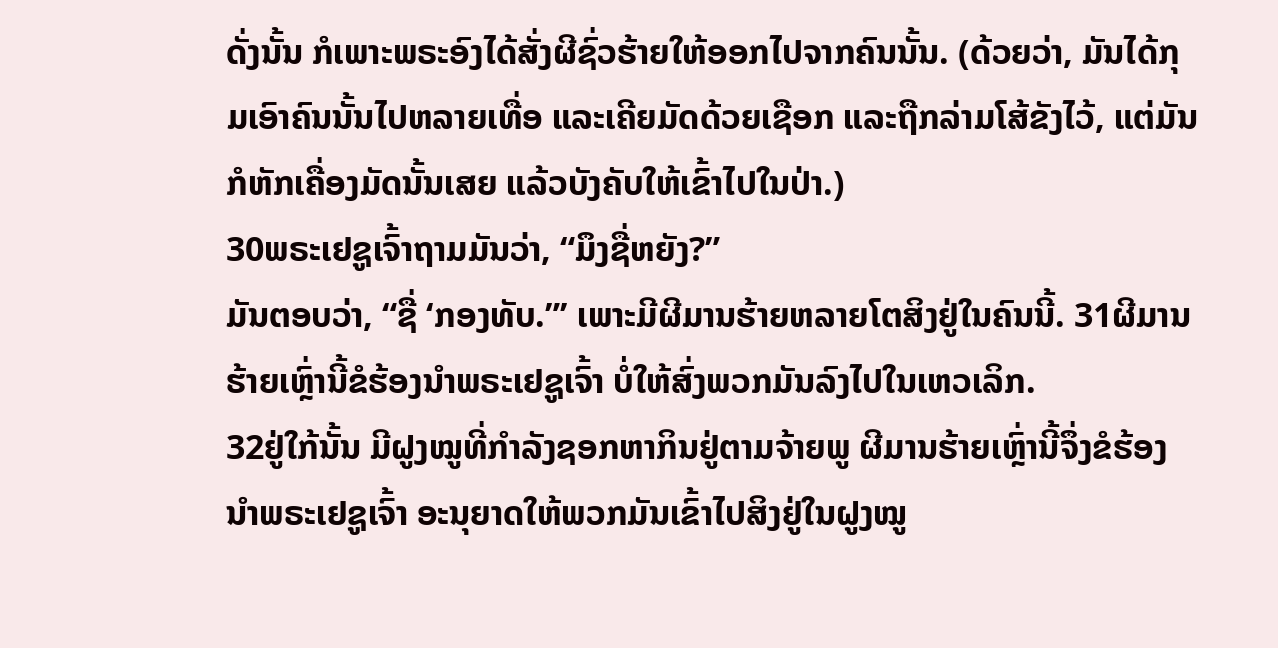ດັ່ງນັ້ນ ກໍເພາະພຣະອົງໄດ້ສັ່ງຜີຊົ່ວຮ້າຍໃຫ້ອອກໄປຈາກຄົນນັ້ນ. (ດ້ວຍວ່າ, ມັນໄດ້ກຸມເອົາຄົນນັ້ນໄປຫລາຍເທື່ອ ແລະເຄີຍມັດດ້ວຍເຊືອກ ແລະຖືກລ່າມໂສ້ຂັງໄວ້, ແຕ່ມັນກໍຫັກເຄື່ອງມັດນັ້ນເສຍ ແລ້ວບັງຄັບໃຫ້ເຂົ້າໄປໃນປ່າ.)
30ພຣະເຢຊູເຈົ້າຖາມມັນວ່າ, “ມຶງຊື່ຫຍັງ?”
ມັນຕອບວ່າ, “ຊື່ ‘ກອງທັບ.”’ ເພາະມີຜີມານຮ້າຍຫລາຍໂຕສິງຢູ່ໃນຄົນນີ້. 31ຜີມານຮ້າຍເຫຼົ່ານີ້ຂໍຮ້ອງນຳພຣະເຢຊູເຈົ້າ ບໍ່ໃຫ້ສົ່ງພວກມັນລົງໄປໃນເຫວເລິກ.
32ຢູ່ໃກ້ນັ້ນ ມີຝູງໝູທີ່ກຳລັງຊອກຫາກິນຢູ່ຕາມຈ້າຍພູ ຜີມານຮ້າຍເຫຼົ່ານີ້ຈຶ່ງຂໍຮ້ອງນຳພຣະເຢຊູເຈົ້າ ອະນຸຍາດໃຫ້ພວກມັນເຂົ້າໄປສິງຢູ່ໃນຝູງໝູ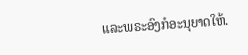ແລະພຣະອົງກໍອະນຸຍາດໃຫ້.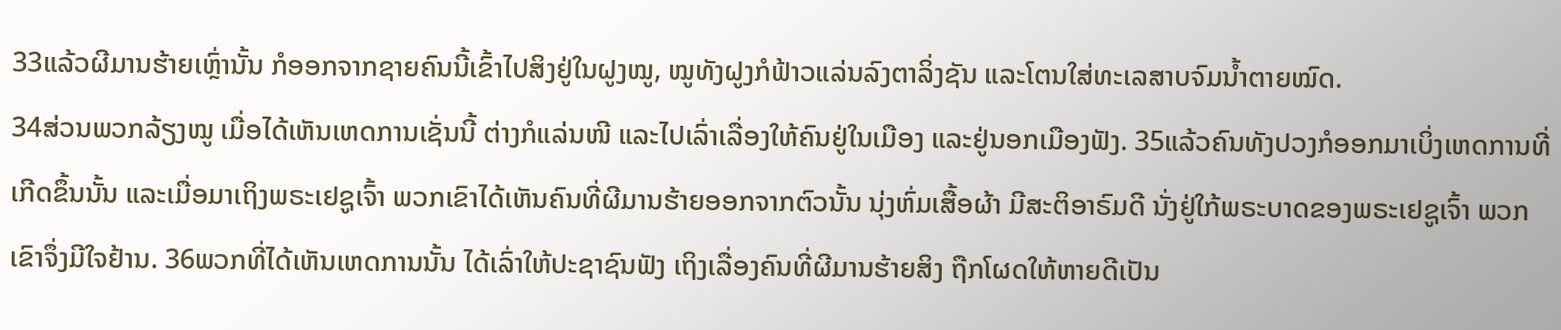33ແລ້ວຜີມານຮ້າຍເຫຼົ່ານັ້ນ ກໍອອກຈາກຊາຍຄົນນີ້ເຂົ້າໄປສິງຢູ່ໃນຝູງໝູ, ໝູທັງຝູງກໍຟ້າວແລ່ນລົງຕາລິ່ງຊັນ ແລະໂຕນໃສ່ທະເລສາບຈົມນໍ້າຕາຍໝົດ.
34ສ່ວນພວກລ້ຽງໝູ ເມື່ອໄດ້ເຫັນເຫດການເຊັ່ນນີ້ ຕ່າງກໍແລ່ນໜີ ແລະໄປເລົ່າເລື່ອງໃຫ້ຄົນຢູ່ໃນເມືອງ ແລະຢູ່ນອກເມືອງຟັງ. 35ແລ້ວຄົນທັງປວງກໍອອກມາເບິ່ງເຫດການທີ່ເກີດຂຶ້ນນັ້ນ ແລະເມື່ອມາເຖິງພຣະເຢຊູເຈົ້າ ພວກເຂົາໄດ້ເຫັນຄົນທີ່ຜີມານຮ້າຍອອກຈາກຕົວນັ້ນ ນຸ່ງຫົ່ມເສື້ອຜ້າ ມີສະຕິອາຣົມດີ ນັ່ງຢູ່ໃກ້ພຣະບາດຂອງພຣະເຢຊູເຈົ້າ ພວກເຂົາຈຶ່ງມີໃຈຢ້ານ. 36ພວກທີ່ໄດ້ເຫັນເຫດການນັ້ນ ໄດ້ເລົ່າໃຫ້ປະຊາຊົນຟັງ ເຖິງເລື່ອງຄົນທີ່ຜີມານຮ້າຍສິງ ຖືກໂຜດໃຫ້ຫາຍດີເປັນ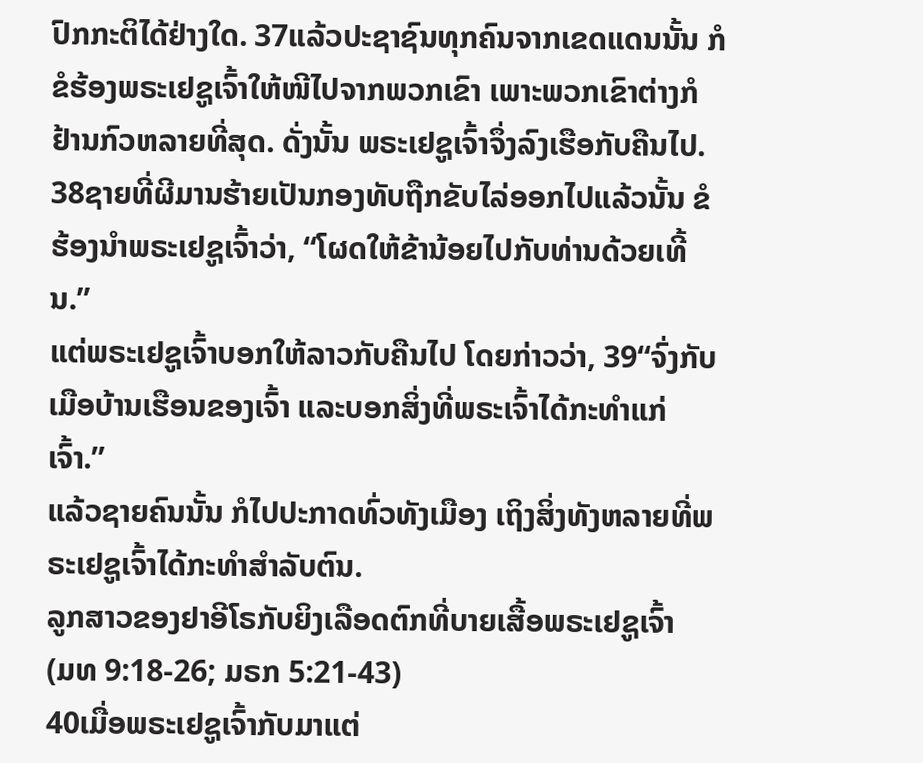ປົກກະຕິໄດ້ຢ່າງໃດ. 37ແລ້ວປະຊາຊົນທຸກຄົນຈາກເຂດແດນນັ້ນ ກໍຂໍຮ້ອງພຣະເຢຊູເຈົ້າໃຫ້ໜີໄປຈາກພວກເຂົາ ເພາະພວກເຂົາຕ່າງກໍຢ້ານກົວຫລາຍທີ່ສຸດ. ດັ່ງນັ້ນ ພຣະເຢຊູເຈົ້າຈຶ່ງລົງເຮືອກັບຄືນໄປ. 38ຊາຍທີ່ຜີມານຮ້າຍເປັນກອງທັບຖືກຂັບໄລ່ອອກໄປແລ້ວນັ້ນ ຂໍຮ້ອງນຳພຣະເຢຊູເຈົ້າວ່າ, “ໂຜດໃຫ້ຂ້ານ້ອຍໄປກັບທ່ານດ້ວຍເທີ້ນ.”
ແຕ່ພຣະເຢຊູເຈົ້າບອກໃຫ້ລາວກັບຄືນໄປ ໂດຍກ່າວວ່າ, 39“ຈົ່ງກັບເມືອບ້ານເຮືອນຂອງເຈົ້າ ແລະບອກສິ່ງທີ່ພຣະເຈົ້າໄດ້ກະທຳແກ່ເຈົ້າ.”
ແລ້ວຊາຍຄົນນັ້ນ ກໍໄປປະກາດທົ່ວທັງເມືອງ ເຖິງສິ່ງທັງຫລາຍທີ່ພຣະເຢຊູເຈົ້າໄດ້ກະທຳສຳລັບຕົນ.
ລູກສາວຂອງຢາອີໂຣກັບຍິງເລືອດຕົກທີ່ບາຍເສື້ອພຣະເຢຊູເຈົ້າ
(ມທ 9:18-26; ມຣກ 5:21-43)
40ເມື່ອພຣະເຢຊູເຈົ້າກັບມາແຕ່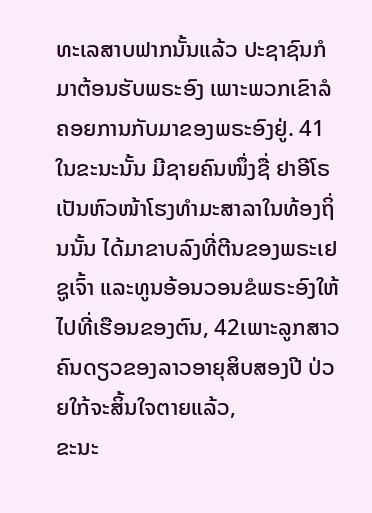ທະເລສາບຟາກນັ້ນແລ້ວ ປະຊາຊົນກໍມາຕ້ອນຮັບພຣະອົງ ເພາະພວກເຂົາລໍຄອຍການກັບມາຂອງພຣະອົງຢູ່. 41ໃນຂະນະນັ້ນ ມີຊາຍຄົນໜຶ່ງຊື່ ຢາອີໂຣ ເປັນຫົວໜ້າໂຮງທຳມະສາລາໃນທ້ອງຖິ່ນນັ້ນ ໄດ້ມາຂາບລົງທີ່ຕີນຂອງພຣະເຢຊູເຈົ້າ ແລະທູນອ້ອນວອນຂໍພຣະອົງໃຫ້ໄປທີ່ເຮືອນຂອງຕົນ, 42ເພາະລູກສາວຄົນດຽວຂອງລາວອາຍຸສິບສອງປີ ປ່ວຍໃກ້ຈະສິ້ນໃຈຕາຍແລ້ວ,
ຂະນະ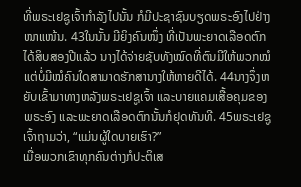ທີ່ພຣະເຢຊູເຈົ້າກຳລັງໄປນັ້ນ ກໍມີປະຊາຊົນບຽດພຣະອົງໄປຢ່າງໜາແໜ້ນ. 43ໃນນັ້ນ ມີຍິງຄົນໜຶ່ງ ທີ່ເປັນພະຍາດເລືອດຕົກ ໄດ້ສິບສອງປີແລ້ວ ນາງໄດ້ຈ່າຍຊັບທັງໝົດທີ່ຕົນມີໃຫ້ພວກໝໍ ແຕ່ບໍ່ມີໝໍຄົນໃດສາມາດຮັກສານາງໃຫ້ຫາຍດີໄດ້. 44ນາງຈຶ່ງຫຍັບເຂົ້າມາທາງຫລັງພຣະເຢຊູເຈົ້າ ແລະບາຍແຄມເສື້ອຄຸມຂອງພຣະອົງ ແລະພະຍາດເລືອດຕົກນັ້ນກໍຢຸດທັນທີ. 45ພຣະເຢຊູເຈົ້າຖາມວ່າ, “ແມ່ນຜູ້ໃດບາຍເຮົາ?”
ເມື່ອພວກເຂົາທຸກຄົນຕ່າງກໍປະຕິເສ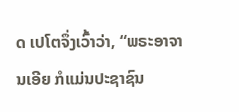ດ ເປໂຕຈຶ່ງເວົ້າວ່າ, “ພຣະອາຈານເອີຍ ກໍແມ່ນປະຊາຊົນ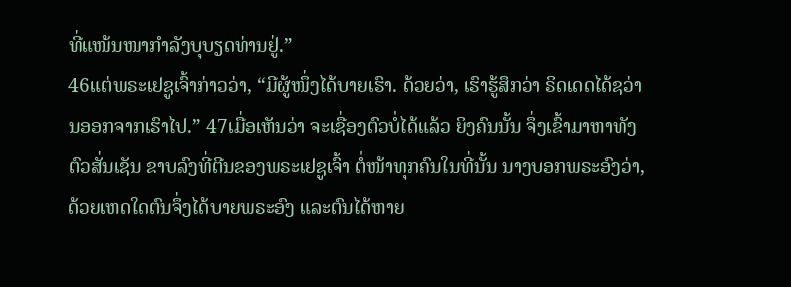ທີ່ແໜ້ນໜາກຳລັງບຸບຽດທ່ານຢູ່.”
46ແຕ່ພຣະເຢຊູເຈົ້າກ່າວວ່າ, “ມີຜູ້ໜຶ່ງໄດ້ບາຍເຮົາ. ດ້ວຍວ່າ, ເຮົາຮູ້ສຶກວ່າ ຣິດເດດໄດ້ຊວ່ານອອກຈາກເຮົາໄປ.” 47ເມື່ອເຫັນວ່າ ຈະເຊື່ອງຕົວບໍ່ໄດ້ແລ້ວ ຍິງຄົນນັ້ນ ຈຶ່ງເຂົ້າມາຫາທັງຕົວສັ່ນເຊັນ ຂາບລົງທີ່ຕີນຂອງພຣະເຢຊູເຈົ້າ ຕໍ່ໜ້າທຸກຄົນໃນທີ່ນັ້ນ ນາງບອກພຣະອົງວ່າ, ດ້ວຍເຫດໃດຕົນຈຶ່ງໄດ້ບາຍພຣະອົງ ແລະຕົນໄດ້ຫາຍ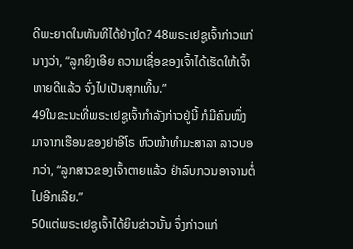ດີພະຍາດໃນທັນທີໄດ້ຢ່າງໃດ? 48ພຣະເຢຊູເຈົ້າກ່າວແກ່ນາງວ່າ, “ລູກຍິງເອີຍ ຄວາມເຊື່ອຂອງເຈົ້າໄດ້ເຮັດໃຫ້ເຈົ້າຫາຍດີແລ້ວ ຈົ່ງໄປເປັນສຸກເທີ້ນ.”
49ໃນຂະນະທີ່ພຣະເຢຊູເຈົ້າກຳລັງກ່າວຢູ່ນີ້ ກໍມີຄົນໜຶ່ງມາຈາກເຮືອນຂອງຢາອີໂຣ ຫົວໜ້າທຳມະສາລາ ລາວບອກວ່າ, “ລູກສາວຂອງເຈົ້າຕາຍແລ້ວ ຢ່າລົບກວນອາຈານຕໍ່ໄປອີກເລີຍ.”
50ແຕ່ພຣະເຢຊູເຈົ້າໄດ້ຍິນຂ່າວນັ້ນ ຈຶ່ງກ່າວແກ່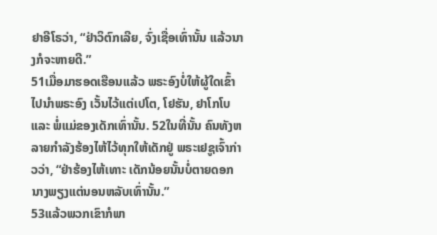ຢາອີໂຣວ່າ, “ຢ່າວິຕົກເລີຍ, ຈົ່ງເຊື່ອເທົ່ານັ້ນ ແລ້ວນາງກໍຈະຫາຍດີ.”
51ເມື່ອມາຮອດເຮືອນແລ້ວ ພຣະອົງບໍ່ໃຫ້ຜູ້ໃດເຂົ້າໄປນຳພຣະອົງ ເວັ້ນໄວ້ແຕ່ເປໂຕ, ໂຢຮັນ, ຢາໂກໂບ ແລະ ພໍ່ແມ່ຂອງເດັກເທົ່ານັ້ນ. 52ໃນທີ່ນັ້ນ ຄົນທັງຫລາຍກຳລັງຮ້ອງໄຫ້ໄວ້ທຸກໃຫ້ເດັກຢູ່ ພຣະເຢຊູເຈົ້າກ່າວວ່າ, “ຢ່າຮ້ອງໄຫ້ເທາະ ເດັກນ້ອຍນັ້ນບໍ່ຕາຍດອກ ນາງພຽງແຕ່ນອນຫລັບເທົ່ານັ້ນ.”
53ແລ້ວພວກເຂົາກໍພາ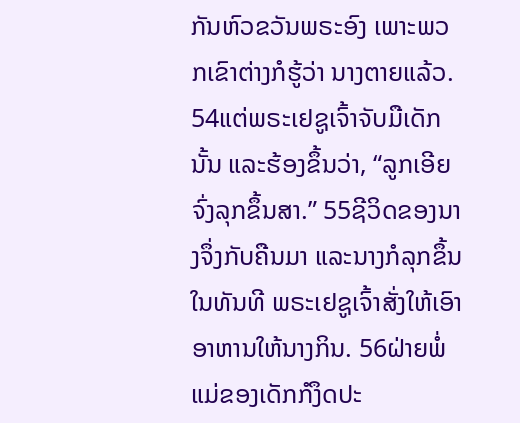ກັນຫົວຂວັນພຣະອົງ ເພາະພວກເຂົາຕ່າງກໍຮູ້ວ່າ ນາງຕາຍແລ້ວ. 54ແຕ່ພຣະເຢຊູເຈົ້າຈັບມືເດັກນັ້ນ ແລະຮ້ອງຂຶ້ນວ່າ, “ລູກເອີຍ ຈົ່ງລຸກຂຶ້ນສາ.” 55ຊີວິດຂອງນາງຈຶ່ງກັບຄືນມາ ແລະນາງກໍລຸກຂຶ້ນໃນທັນທີ ພຣະເຢຊູເຈົ້າສັ່ງໃຫ້ເອົາອາຫານໃຫ້ນາງກິນ. 56ຝ່າຍພໍ່ແມ່ຂອງເດັກກໍງຶດປະ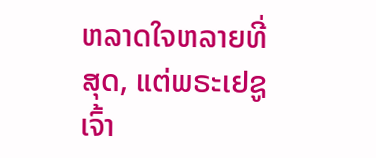ຫລາດໃຈຫລາຍທີ່ສຸດ, ແຕ່ພຣະເຢຊູເຈົ້າ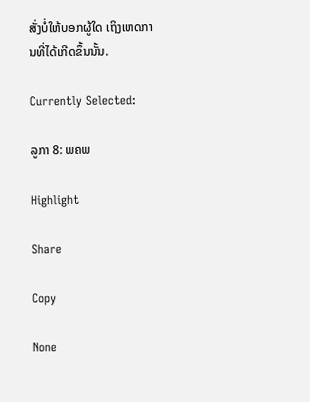ສັ່ງບໍ່ໃຫ້ບອກຜູ້ໃດ ເຖິງເຫດການທີ່ໄດ້ເກີດຂຶ້ນນັ້ນ.

Currently Selected:

ລູກາ 8: ພຄພ

Highlight

Share

Copy

None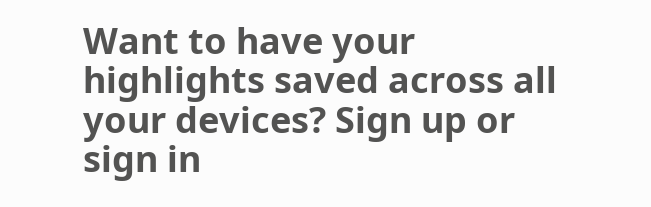Want to have your highlights saved across all your devices? Sign up or sign in